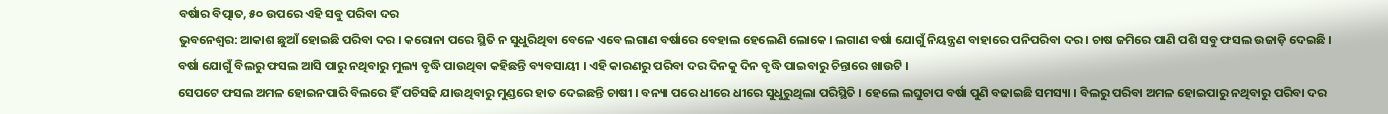ବର୍ଷାର ବିତ୍ପାତ, ୫୦ ଉପରେ ଏହି ସବୁ ପରିବା ଦର
ଭୁବନେଶ୍ୱର: ଆକାଶ ଛୁଆଁ ହୋଇଛି ପରିବା ଦର । କରୋନା ପରେ ସ୍ଥିତି ନ ସୁଧୁରିଥିବା ବେଳେ ଏବେ ଲଗାଣ ବର୍ଷାରେ ବେହାଲ ହେଲେଣି ଲୋକେ । ଲଗାଣ ବର୍ଷା ଯୋଗୁଁ ନିୟନ୍ତ୍ରଣ ବାହାରେ ପନିପରିବା ଦର । ଚାଷ ଜମିରେ ପାଣି ପଶି ସବୁ ଫସଲ ଉଜାଡ଼ି ଦେଇଛି । ବର୍ଷା ଯୋଗୁଁ ବିଲରୁ ଫସଲ ଆସି ପାରୁ ନଥିବାରୁ ମୁଲ୍ୟ ବୃଦ୍ଧି ପାଉଥିବା କହିଛନ୍ତି ବ୍ୟବସାୟୀ । ଏହି କାରଣରୁ ପରିବା ଦର ଦିନକୁ ଦିନ ବୃଦ୍ଧି ପାଇବାରୁ ଚିନ୍ତାରେ ଖାଉଟି ।
ସେପଟେ ଫସଲ ଅମଳ ହୋଇନପାରି ବିଲରେ ହିଁ ପଚିସଢି ଯାଉଥିବାରୁ ମୁଣ୍ଡରେ ହାତ ଦେଇଛନ୍ତି ଚାଷୀ । ବନ୍ୟା ପରେ ଧୀରେ ଧୀରେ ସୁଧୁରୁଥିଲା ପରିସ୍ଥିତି । ହେଲେ ଲଘୁଚାପ ବର୍ଷା ପୁଣି ବଢାଇଛି ସମସ୍ୟା । ବିଲରୁ ପରିବା ଅମଳ ହୋଇପାରୁ ନଥିବାରୁ ପରିବା ଦର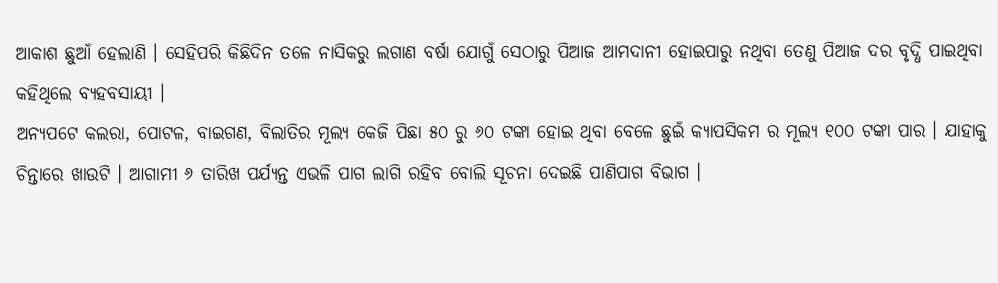ଆକାଶ ଛୁଆଁ ହେଲାଣି । ସେହିପରି କିଛିଦିନ ତଳେ ନାସିକରୁ ଲଗାଣ ବର୍ଷା ଯୋଗୁଁ ସେଠାରୁ ପିଆଜ ଆମଦାନୀ ହୋଇପାରୁ ନଥିବା ତେଣୁ ପିଆଜ ଦର ବୃଦ୍ଧି ପାଇଥିବା କହିଥିଲେ ବ୍ୟହବସାୟୀ ।
ଅନ୍ୟପଟେ କଲରା, ପୋଟଳ, ବାଇଗଣ, ବିଲାତିର ମୂଲ୍ୟ କେଜି ପିଛା ୫୦ ରୁ ୬୦ ଟଙ୍କା ହୋଇ ଥିବା ବେଳେ ଛୁଇଁ କ୍ୟାପସିକମ ର ମୂଲ୍ୟ ୧୦୦ ଟଙ୍କା ପାର । ଯାହାକୁ ଚିନ୍ତାରେ ଖାଉଟି । ଆଗାମୀ ୬ ତାରିଖ ପର୍ଯ୍ୟନ୍ତ ଏଭଳି ପାଗ ଲାଗି ରହିବ ବୋଲି ସୂଚନା ଦେଇଛି ପାଣିପାଗ ବିଭାଗ ।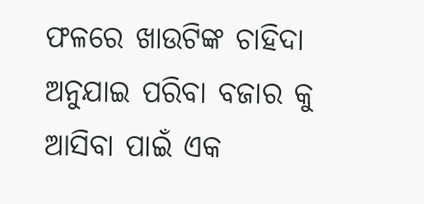ଫଳରେ ଖାଉଟିଙ୍କ ଚାହିଦା ଅନୁଯାଇ ପରିବା ବଜାର କୁ ଆସିବା ପାଇଁ ଏକ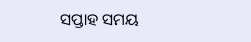ସପ୍ତାହ ସମୟ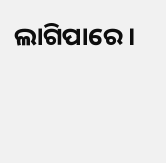ଲାଗିପାରେ।